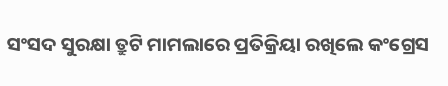ସଂସଦ ସୁରକ୍ଷା ତ୍ରୁଟି ମାମଲାରେ ପ୍ରତିକ୍ରିୟା ରଖିଲେ କଂଗ୍ରେସ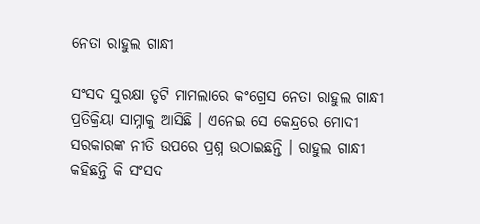ନେତା ରାହୁଲ ଗାନ୍ଧୀ

ସଂସଦ ସୁରକ୍ଷା ତୃଟି ମାମଲାରେ କଂଗ୍ରେସ ନେତା ରାହୁଲ ଗାନ୍ଧୀ ପ୍ରତିକ୍ରିୟା ସାମ୍ନାକୁ ଆସିଛି । ଏନେଇ ସେ କେନ୍ଦ୍ରରେ ମୋଦୀ ସରକାରଙ୍କ ନୀତି ଉପରେ ପ୍ରଶ୍ନ ଉଠାଇଛନ୍ତି । ରାହୁଲ ଗାନ୍ଧୀ କହିଛନ୍ତି କି ସଂସଦ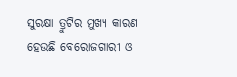ସୁରକ୍ଷା ତ୍ରୁଟିର ମୁଖ୍ୟ କାରଣ ହେଉଛି ବେରୋଜଗାରୀ ଓ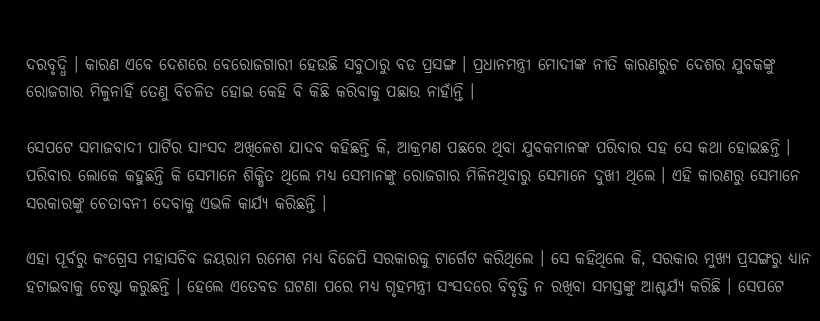ଦରବୃଦ୍ଧି । କାରଣ ଏବେ ଦେଶରେ ବେରୋଜଗାରୀ ହେଉଛି ସବୁଠାରୁ ବଡ ପ୍ରସଙ୍ଗ । ପ୍ରଧାନମନ୍ତ୍ରୀ ମୋଦୀଙ୍କ ନୀତି କାରଣରୁଚ ଦେଶର ଯୁବକଙ୍କୁ ରୋଜଗାର ମିଳୁନାହିଁ ତେଣୁ ବିଚଳିତ ହୋଇ କେହି ବି କିଛି କରିବାକୁ ପଛାଉ ନାହାଁନ୍ତି ।

ସେପଟେ ସମାଜବାଦୀ ପାର୍ଟିର ସାଂସଦ ଅଖିଳେଶ ଯାଦବ କହିଛନ୍ତି କି, ଆକ୍ରମଣ ପଛରେ ଥିବା ଯୁବକମାନଙ୍କ ପରିବାର ସହ ସେ କଥା ହୋଇଛନ୍ତି । ପରିବାର ଲୋକେ କହୁଛନ୍ତି କି ସେମାନେ ଶିକ୍ଷିତ ଥିଲେ ମଧ୍ୟ ସେମାନଙ୍କୁ ରୋଜଗାର ମିଳିନଥିବାରୁ ସେମାନେ ଦୁଖୀ ଥିଲେ । ଏହି କାରଣରୁ ସେମାନେ ସରକାରଙ୍କୁ ଚେତାବନୀ ଦେବାକୁ ଏଭଳି କାର୍ଯ୍ୟ କରିଛନ୍ତି ।

ଏହା ପୂର୍ବରୁ କଂଗ୍ରେସ ମହାସଚିବ ଜୟରାମ ରମେଶ ମଧ୍ୟ ବିଜେପି ସରକାରକୁ ଟାର୍ଗେଟ କରିଥିଲେ । ସେ କହିଥିଲେ କି, ସରକାର ମୁଖ୍ୟ ପ୍ରସଙ୍ଗରୁ ଧ୍ୟାନ ହଟାଇବାକୁ ଚେଷ୍ଟା କରୁଛନ୍ତି । ହେଲେ ଏତେବଡ ଘଟଣା ପରେ ମଧ୍ୟ ଗୃହମନ୍ତ୍ରୀ ସଂସଦରେ ବିବୃତ୍ତି ନ ରଖିବା ସମସ୍ତଙ୍କୁ ଆଶ୍ଚର୍ଯ୍ୟ କରିଛି । ସେପଟେ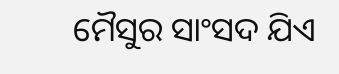ମୈସୁର ସାଂସଦ ଯିଏ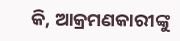କି, ଆକ୍ରମଣକାରୀଙ୍କୁ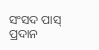ସଂସଦ ପାସ୍ ପ୍ରଦାନ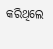କରିଥିଲେ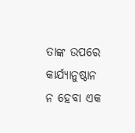ତାଙ୍କ ଉପରେ କାର୍ଯ୍ୟାନୁଷ୍ଠାନ ନ ହେବା ଏକ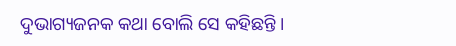ଦୁଭାଗ୍ୟଜନକ କଥା ବୋଲି ସେ କହିଛନ୍ତି ।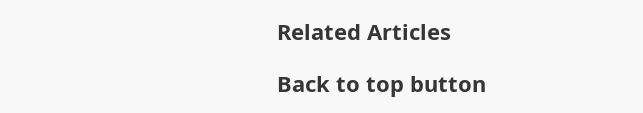Related Articles

Back to top button